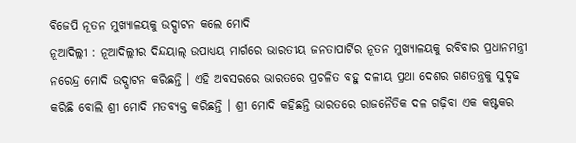ବିଜେପି ନୂତନ ମୁଖ୍ୟାଳୟକୁ ଉଦ୍ଘାଟନ କଲେ ମୋଦି
ନୂଆଦିଲ୍ଲୀ : ନୂଆଦିଲ୍ଲୀର ଦିନ୍ଦୟାଲ୍ ଉପାଧ୍ୟୟ ମାର୍ଗରେ ଭାରତୀୟ ଜନତାପାର୍ଟିର ନୂତନ ମୁଖ୍ୟାଳୟକୁ ରବିବାର ପ୍ରଧାନମନ୍ତ୍ରୀ ନରେନ୍ଦ୍ର ମୋଦି ଉଦ୍ଘାଟନ କରିଛନ୍ତି । ଏହି ଅବସରରେ ଭାରତରେ ପ୍ରଚଳିତ ବହୁ ଦଳୀୟ ପ୍ରଥା ଦେଶର ଗଣତନ୍ତ୍ରକୁ ସୁଦୃଢ କରିଛି ବୋଲି ଶ୍ରୀ ମୋଦି ମତବ୍ୟକ୍ତ କରିଛନ୍ତି । ଶ୍ରୀ ମୋଦି କହିଛନ୍ତି ଭାରତରେ ରାଜନୈତିକ ଦଳ ଗଢ଼ିବା ଏକ କଷ୍ଟକର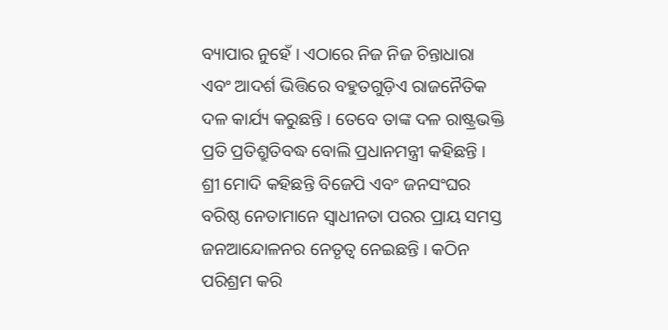ବ୍ୟାପାର ନୁହେଁ । ଏଠାରେ ନିଜ ନିଜ ଚିନ୍ତାଧାରା ଏବଂ ଆଦର୍ଶ ଭିତ୍ତିରେ ବହୁତଗୁଡ଼ିଏ ରାଜନୈତିକ ଦଳ କାର୍ଯ୍ୟ କରୁଛନ୍ତି । ତେବେ ତାଙ୍କ ଦଳ ରାଷ୍ଟ୍ରଭକ୍ତି ପ୍ରତି ପ୍ରତିଶ୍ରୁତିବଦ୍ଧ ବୋଲି ପ୍ରଧାନମନ୍ତ୍ରୀ କହିଛନ୍ତି । ଶ୍ରୀ ମୋଦି କହିଛନ୍ତି ବିଜେପି ଏବଂ ଜନସଂଘର ବରିଷ୍ଠ ନେତାମାନେ ସ୍ୱାଧୀନତା ପରର ପ୍ରାୟ ସମସ୍ତ ଜନଆନ୍ଦୋଳନର ନେତୃତ୍ୱ ନେଇଛନ୍ତି । କଠିନ ପରିଶ୍ରମ କରି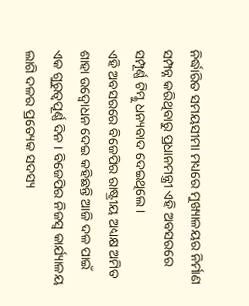ନିର୍ଦ୍ଧାରିତ ସମୟସୀମା ମଧ୍ୟରେ ମୁଖ୍ୟାଳୟର ନିର୍ମାଣ ସମ୍ପନ୍ନ କରିଥିବାରୁ ପ୍ରଧାନମନ୍ତ୍ରୀ ଏହି ଅବସରରେ ସମ୍ପୂର୍ଣ୍ଣ ଟିମ୍କୁ ଧନ୍ୟବାଦ ଦେଇଥିଲେ ।
ଏହି ଅବସରରେ ବିଜେପିର ରାଷ୍ଟ୍ରୀୟ ଅଧ୍ୟକ୍ଷ ଅମିତ ଶାହା ଉଦ୍ବୋଧନ ଦେଇ କହିଛନ୍ତି ଆଜି ଦଳ ପାଇଁ ଏକ ଗୁରୁତ୍ୱପୂର୍ଣ୍ଣ ଦିନ । ବିଜେପିର ନିଜସ୍ୱ କାର୍ଯ୍ୟାଳୟ ଲାଗି ଦଳର ପ୍ରତ୍ୟେକ ସଦସ୍ୟ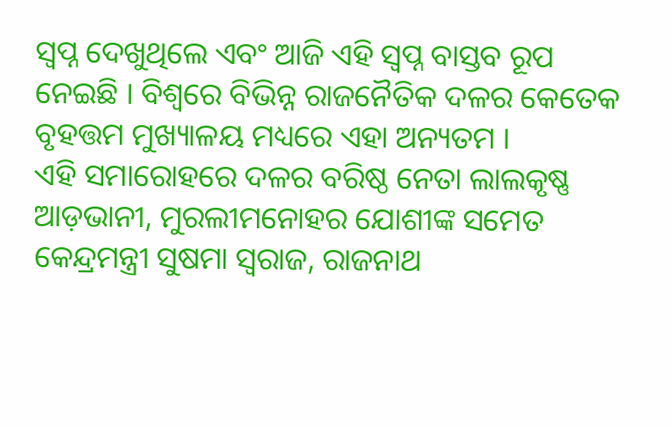ସ୍ୱପ୍ନ ଦେଖୁଥିଲେ ଏବଂ ଆଜି ଏହି ସ୍ୱପ୍ନ ବାସ୍ତବ ରୂପ ନେଇଛି । ବିଶ୍ୱରେ ବିଭିନ୍ନ ରାଜନୈତିକ ଦଳର କେତେକ ବୃହତ୍ତମ ମୁଖ୍ୟାଳୟ ମଧ୍ୟରେ ଏହା ଅନ୍ୟତମ ।
ଏହି ସମାରୋହରେ ଦଳର ବରିଷ୍ଠ ନେତା ଲାଲକୃଷ୍ଣ ଆଡ଼ଭାନୀ, ମୁରଲୀମନୋହର ଯୋଶୀଙ୍କ ସମେତ କେନ୍ଦ୍ରମନ୍ତ୍ରୀ ସୁଷମା ସ୍ୱରାଜ, ରାଜନାଥ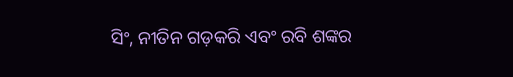ସିଂ, ନୀତିନ ଗଡ଼କରି ଏବଂ ରବି ଶଙ୍କର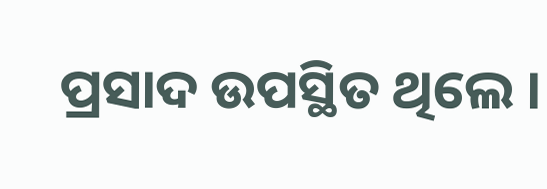ପ୍ରସାଦ ଉପସ୍ଥିତ ଥିଲେ ।